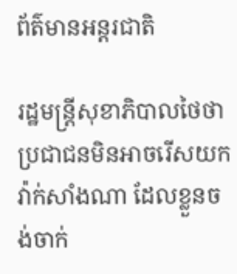ព័ត៌មានអន្តរជាតិ

រដ្ឋមន្រ្តីសុខាភិបាលថៃថា ប្រជាជនមិនអាចរើសយក វ៉ាក់សាំងណា ដែលខ្លួនចង់ចាក់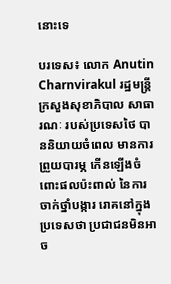នោះទេ

បរទេស៖ លោក Anutin Charnvirakul រដ្ឋមន្រ្តីក្រសួងសុខាភិបាល សាធារណៈ របស់ប្រទេសថៃ បាននិយាយចំពេល មានការព្រួយបារម្ភ កើនឡើងចំពោះផលប៉ះពាល់ នៃការចាក់ថ្នាំបង្ការ រោគនៅក្នុងប្រទេសថា ប្រជាជនមិនអាច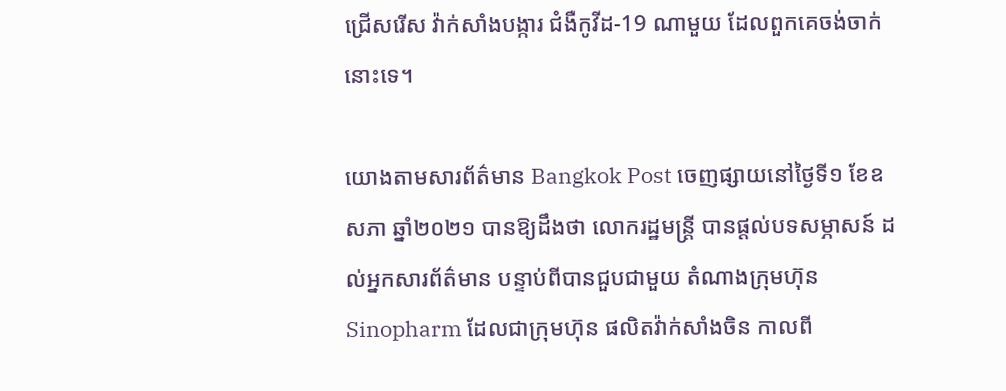ជ្រើសរើស វ៉ាក់សាំងបង្ការ ជំងឺកូវីដ-19 ណាមួយ ដែលពួកគេចង់ចាក់នោះទេ។

យោងតាមសារព័ត៌មាន Bangkok Post ចេញផ្សាយនៅថ្ងៃទី១ ខែឧសភា ឆ្នាំ២០២១ បានឱ្យដឹងថា លោករដ្ឋមន្រ្តី បានផ្តល់បទសម្ភាសន៍ ដល់អ្នកសារព័ត៌មាន បន្ទាប់ពីបានជួបជាមួយ តំណាងក្រុមហ៊ុន Sinopharm ដែលជាក្រុមហ៊ុន ផលិតវ៉ាក់សាំងចិន កាលពី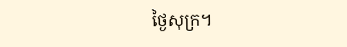ថ្ងៃសុក្រ។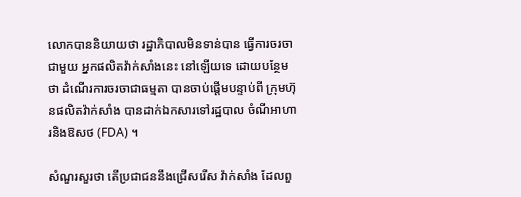លោកបាននិយាយថា រដ្ឋាភិបាលមិនទាន់បាន ធ្វើការចរចាជាមួយ អ្នកផលិតវ៉ាក់សាំងនេះ នៅឡើយទេ ដោយបន្ថែមថា ដំណើរការចរចាជាធម្មតា បានចាប់ផ្តើមបន្ទាប់ពី ក្រុមហ៊ុនផលិតវ៉ាក់សាំង បានដាក់ឯកសារទៅរដ្ឋបាល ចំណីអាហារនិងឱសថ (FDA) ។

សំណួរសួរថា តើប្រជាជននឹងជ្រើសរើស វ៉ាក់សាំង ដែលពួ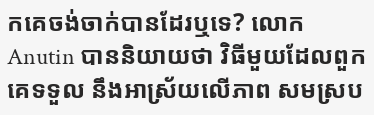កគេចង់ចាក់បានដែរឬទេ? លោក Anutin បាននិយាយថា វិធីមួយដែលពួកគេទទួល នឹងអាស្រ័យលើភាព សមស្រប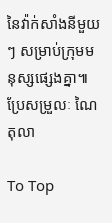នៃវ៉ាក់សាំងនីមួយៗ សម្រាប់ក្រុមមនុស្សផ្សេងគ្នា៕
ប្រែសម្រួលៈ ណៃ តុលា

To Top